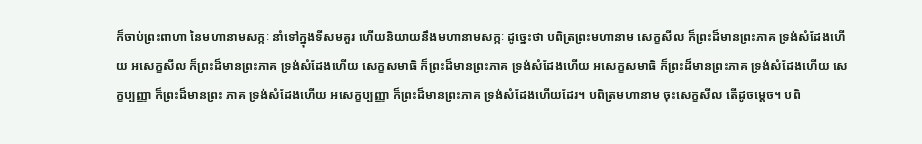ក៏ចាប់ព្រះពាហា នៃមហានាមសក្កៈ នាំទៅក្នុងទីសមគួរ ហើយនិយាយនឹងមហានាមសក្កៈ ដូច្នេះថា បពិត្រព្រះមហានាម សេក្ខសីល ក៏ព្រះដ៏មានព្រះភាគ ទ្រង់សំដែងហើយ អសេក្ខសីល ក៏ព្រះដ៏មានព្រះភាគ ទ្រង់សំដែងហើយ សេក្ខសមាធិ ក៏ព្រះដ៏មានព្រះភាគ ទ្រង់សំដែងហើយ អសេក្ខសមាធិ ក៏ព្រះដ៏មានព្រះភាគ ទ្រង់សំដែងហើយ សេក្ខប្បញ្ញា ក៏ព្រះដ៏មានព្រះ ភាគ ទ្រង់សំដែងហើយ អសេក្ខប្បញ្ញា ក៏ព្រះដ៏មានព្រះភាគ ទ្រង់សំដែងហើយដែរ។ បពិត្រមហានាម ចុះសេក្ខសីល តើដូចម្ដេច។ បពិ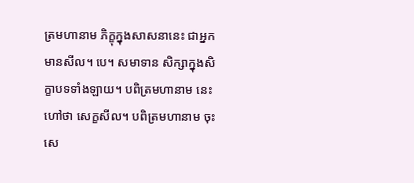ត្រមហានាម ភិក្ខុក្នុងសាសនានេះ ជាអ្នកមានសីល។ បេ។ សមាទាន សិក្សាក្នុងសិក្ខាបទទាំងឡាយ។ បពិត្រមហានាម នេះហៅថា សេក្ខសីល។ បពិត្រមហានាម ចុះសេ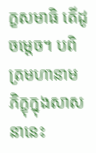ក្ខសមាធិ តើដូចម្ដេច។ បពិត្រមហានាម ភិក្ខុក្នុងសាសនានេះ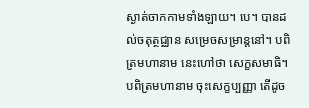ស្ងាត់ចាកកាមទាំងឡាយ។ បេ។ បានដល់ចតុត្ថជ្ឈាន សម្រេចសម្រាន្តនៅ។ បពិត្រមហានាម នេះហៅថា សេក្ខសមាធិ។ បពិត្រមហានាម ចុះសេក្ខប្បញ្ញា តើដូច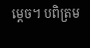ម្ដេច។ បពិត្រម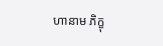ហានាម ភិក្ខុ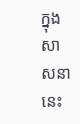ក្នុងសាសនានេះ